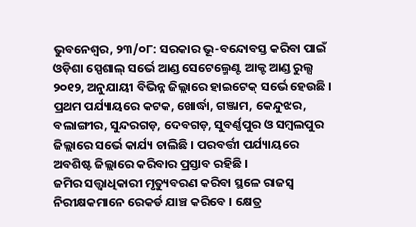ଭୁବନେଶ୍ୱର, ୨୩/୦୮: ସରକାର ଭୂ-ବନ୍ଦୋବସ୍ତ କରିବା ପାଇଁ ଓଡ଼ିଶା ସ୍ପେଶାଲ୍ ସର୍ଭେ ଆଣ୍ଡ ସେଟେଲ୍ମେଣ୍ଟ ଆକ୍ଟ ଆଣ୍ଡ ରୁଲ୍ସ ୨୦୧୨, ଅନୁଯାୟୀ ବିଭିନ୍ନ ଜିଲ୍ଲାରେ ହାଇଟେକ୍ ସର୍ଭେ ହେଉଛି । ପ୍ରଥମ ପର୍ଯ୍ୟାୟରେ କଟକ, ଖୋର୍ଦ୍ଧା, ଗଞ୍ଜାମ, କେନ୍ଦୁଝର, ବଲାଙ୍ଗୀର, ସୁନ୍ଦରଗଡ଼, ଦେବଗଡ଼, ସୁବର୍ଣ୍ଣପୁର ଓ ସମ୍ବଲପୁର ଜିଲ୍ଲାରେ ସର୍ଭେ କାର୍ଯ୍ୟ ଚାଲିଛି । ପରବର୍ତ୍ତୀ ପର୍ଯ୍ୟାୟରେ ଅବଶିଷ୍ଟ ଜିଲ୍ଲାରେ କରିବାର ପ୍ରସ୍ତାବ ରହିଛି ।
ଜମିର ସତ୍ତ୍ୱାଧିକାରୀ ମୃତ୍ୟୁବରଣ କରିବା ସ୍ଥଳେ ରାଜସ୍ୱ ନିରୀକ୍ଷକମାନେ ରେକର୍ଡ ଯାଞ୍ଚ କରିବେ । କ୍ଷେତ୍ର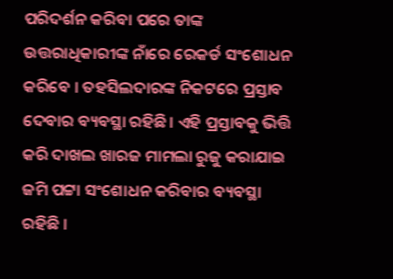ପରିଦର୍ଶନ କରିବା ପରେ ତାଙ୍କ ଉତ୍ତରାଧିକାରୀଙ୍କ ନାଁରେ ରେକର୍ଡ ସଂଶୋଧନ କରିବେ । ତହସିଲଦାରଙ୍କ ନିକଟରେ ପ୍ରସ୍ତାବ ଦେବାର ବ୍ୟବସ୍ଥା ରହିଛି। ଏହି ପ୍ରସ୍ତାବକୁ ଭିତ୍ତି କରି ଦାଖଲ ଖାରଜ ମାମଲା ରୁଜୁ କରାଯାଇ ଜମି ପଟ୍ଟା ସଂଶୋଧନ କରିବାର ବ୍ୟବସ୍ଥା ରହିଛି ।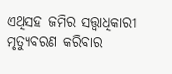ଏଥିସହ ଜମିର ସତ୍ତ୍ୱାଧିକାରୀ ମୃତ୍ୟୁବରଣ କରିବାର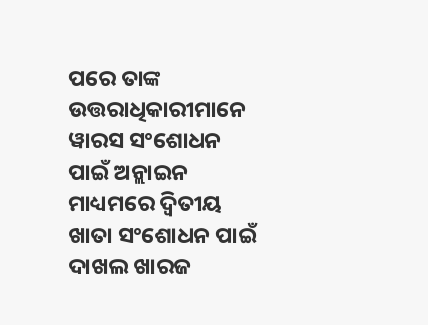ପରେ ତାଙ୍କ ଉତ୍ତରାଧିକାରୀମାନେ ୱାରସ ସଂଶୋଧନ ପାଇଁ ଅନ୍ଲାଇନ ମାଧ୍ୟମରେ ଦ୍ୱିତୀୟ ଖାତା ସଂଶୋଧନ ପାଇଁ ଦାଖଲ ଖାରଜ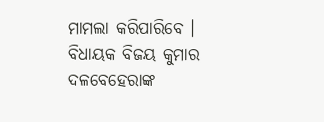ମାମଲା କରିପାରିବେ । ବିଧାୟକ ବିଜୟ କୁମାର ଦଳବେହେରାଙ୍କ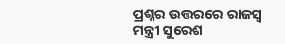ପ୍ରଶ୍ନର ଉତ୍ତରରେ ରାଜସ୍ୱ ମନ୍ତ୍ରୀ ସୁରେଶ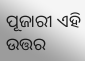ପୂଜାରୀ ଏହି ଉତ୍ତର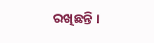ରଖିଛନ୍ତି ।